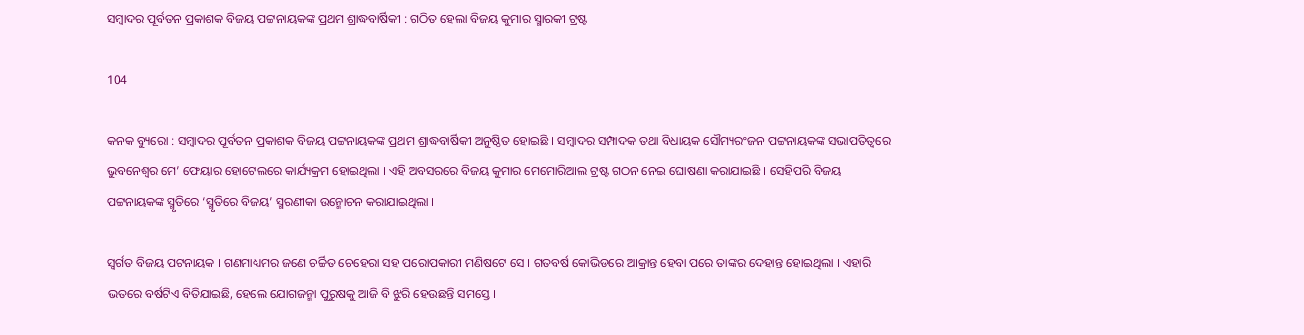ସମ୍ବାଦର ପୂର୍ବତନ ପ୍ରକାଶକ ବିଜୟ ପଟ୍ଟନାୟକଙ୍କ ପ୍ରଥମ ଶ୍ରାଦ୍ଧବାର୍ଷିକୀ : ଗଠିତ ହେଲା ବିଜୟ କୁମାର ସ୍ମାରକୀ ଟ୍ରଷ୍ଟ

104

କନକ ବ୍ୟୁରୋ : ସମ୍ବାଦର ପୂର୍ବତନ ପ୍ରକାଶକ ବିଜୟ ପଟ୍ଟନାୟକଙ୍କ ପ୍ରଥମ ଶ୍ରାଦ୍ଧବାର୍ଷିକୀ ଅନୁଷ୍ଠିତ ହୋଇଛି । ସମ୍ବାଦର ସମ୍ପାଦକ ତଥା ବିଧାୟକ ସୌମ୍ୟରଂଜନ ପଟ୍ଟନାୟକଙ୍କ ସଭାପତିତ୍ୱରେ ଭୁବନେଶ୍ୱର ମେ’ ଫେୟାର ହୋଟେଲରେ କାର୍ଯ୍ୟକ୍ରମ ହୋଇଥିଲା । ଏହି ଅବସରରେ ବିଜୟ କୁମାର ମେମୋରିଆଲ ଟ୍ରଷ୍ଟ ଗଠନ ନେଇ ଘୋଷଣା କରାଯାଇଛି । ସେହିପରି ବିଜୟ ପଟ୍ଟନାୟକଙ୍କ ସ୍ମୃତିରେ ‘ସ୍ମୃତିରେ ବିଜୟ’ ସ୍ମରଣୀକା ଉନ୍ମୋଚନ କରାଯାଇଥିଲା ।

ସ୍ୱର୍ଗତ ବିଜୟ ପଟନାୟକ । ଗଣମାଧ୍ୟମର ଜଣେ ଚର୍ଚ୍ଚିତ ଚେହେରା ସହ ପରୋପକାରୀ ମଣିଷଟେ ସେ । ଗତବର୍ଷ କୋଭିଡରେ ଆକ୍ରାନ୍ତ ହେବା ପରେ ତାଙ୍କର ଦେହାନ୍ତ ହୋଇଥିଲା । ଏହାରି ଭତରେ ବର୍ଷଟିଏ ବିତିଯାଇଛି, ହେଲେ ଯୋଗଜନ୍ମା ପୁରୁଷକୁ ଆଜି ବି ଝୁରି ହେଉଛନ୍ତି ସମସ୍ତେ ।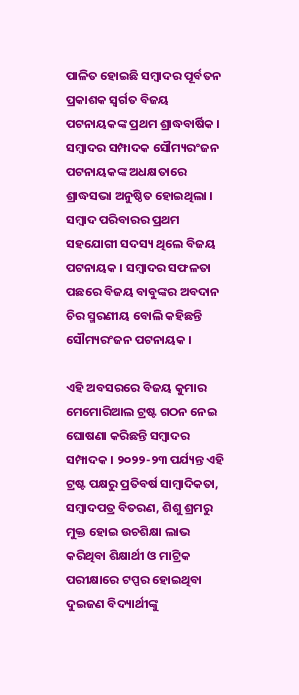ପାଳିତ ହୋଇଛି ସମ୍ବାଦର ପୂର୍ବତନ ପ୍ରକାଶକ ସ୍ୱର୍ଗତ ବିଜୟ ପଟନାୟକଙ୍କ ପ୍ରଥମ ଶ୍ରାଦ୍ଧବାର୍ଷିକ । ସମ୍ବାଦର ସମ୍ପାଦକ ସୌମ୍ୟରଂଜନ ପଟନାୟକଙ୍କ ଅଧକ୍ଷତାରେ ଶ୍ରାଦ୍ଧସଭା ଅନୁଷ୍ଠିତ ହୋଇଥିଲା । ସମ୍ବାଦ ପରିବାରର ପ୍ରଥମ ସହଯୋଗୀ ସଦସ୍ୟ ଥିଲେ ବିଜୟ ପଟନାୟକ । ସମ୍ବାଦର ସଫଳତା ପଛରେ ବିଜୟ ବାବୁଙ୍କର ଅବଦାନ ଚିର ସ୍ମରଣୀୟ ବୋଲି କହିଛନ୍ତି ସୌମ୍ୟରଂଜନ ପଟନାୟକ ।

ଏହି ଅବସରରେ ବିଜୟ କୁମାର ମେମୋରିଆଲ ଟ୍ରଷ୍ଟ ଗଠନ ନେଇ ଘୋଷଣା କରିଛନ୍ତି ସମ୍ବାଦର ସମ୍ପାଦକ । ୨୦୨୨-୨୩ ପର୍ଯ୍ୟନ୍ତ ଏହି ଟ୍ରଷ୍ଟ ପକ୍ଷରୁ ପ୍ରତିବର୍ଷ ସାମ୍ବାଦିକତା, ସମ୍ବାଦପତ୍ର ବିତରଣ, ଶିଶୁ ଶ୍ରମରୁ ମୁକ୍ତ ହୋଇ ଉଚଶିକ୍ଷା ଲାଭ କରିଥିବା ଶିକ୍ଷାର୍ଥୀ ଓ ମାଟ୍ରିକ ପରୀକ୍ଷାରେ ଟପ୍ପର ହୋଇଥିବା ଦୁଇଜଣ ବିଦ୍ୟାର୍ଥୀଙ୍କୁ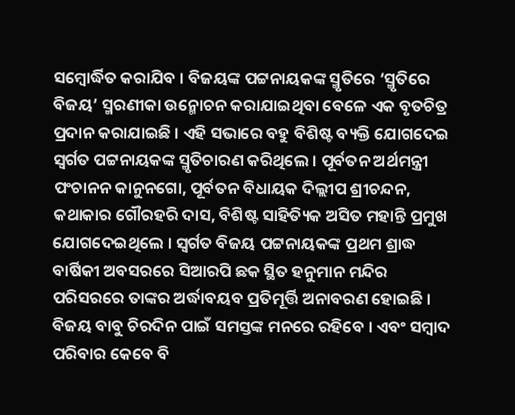ସମ୍ବୋର୍ଦ୍ଧିତ କରାଯିବ । ବିଜୟଙ୍କ ପଟ୍ଟନାୟକଙ୍କ ସ୍ମୃତିରେ ‘ସ୍ମୃତିରେ ବିଜୟ’ ସ୍ମରଣୀକା ଉନ୍ମୋଚନ କରାଯାଇଥିବା ବେଳେ ଏକ ବୃତଚିତ୍ର ପ୍ରଦାନ କରାଯାଇଛି । ଏହି ସଭାରେ ବହୁ ବିଶିଷ୍ଟ ବ୍ୟକ୍ତି ଯୋଗଦେଇ ସ୍ୱର୍ଗତ ପଟ୍ଟନାୟକଙ୍କ ସ୍ମୃତିଚାରଣ କରିଥିଲେ । ପୂର୍ବତନ ଅର୍ଥମନ୍ତ୍ରୀ ପଂଚାନନ କାନୁନଗୋ, ପୂର୍ବତନ ବିଧାୟକ ଦିଲ୍ଲୀପ ଶ୍ରୀଚନ୍ଦନ, କଥାକାର ଗୌରହରି ଦାସ, ବିଶିଷ୍ଟ ସାହିତ୍ୟିକ ଅସିତ ମହାନ୍ତି ପ୍ରମୁଖ ଯୋଗଦେଇଥିଲେ । ସ୍ୱର୍ଗତ ବିଜୟ ପଟ୍ଟନାୟକଙ୍କ ପ୍ରଥମ ଶ୍ରାଦ୍ଧ ବାର୍ଷିକୀ ଅବସରରେ ସିଆରପି ଛକ ସ୍ଥିତ ହନୁମାନ ମନ୍ଦିର ପରିସରରେ ତାଙ୍କର ଅର୍ଦ୍ଧାବୟବ ପ୍ରତିମୂର୍ତ୍ତି ଅନାବରଣ ହୋଇଛି । ବିଜୟ ବାବୁ ଚିରଦିନ ପାଇଁ ସମସ୍ତଙ୍କ ମନରେ ରହିବେ । ଏବଂ ସମ୍ବାଦ ପରିବାର କେବେ ବି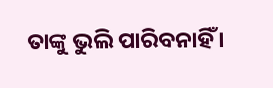ତାଙ୍କୁ ଭୁଲି ପାରିବନାହିଁ ।